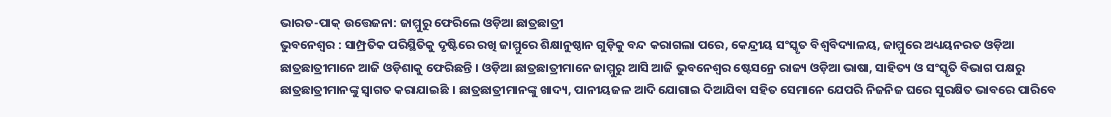ଭାରତ-ପାକ୍ ଉତ୍ତେଜନା: ଜାମ୍ମୁରୁ ଫେରିଲେ ଓଡ଼ିଆ ଛାତ୍ରଛାତ୍ରୀ
ଭୁବନେଶ୍ୱର : ସାମ୍ପ୍ରତିକ ପରିସ୍ଥିତିକୁ ଦୃଷ୍ଟିରେ ରଖି ଜାମ୍ମୁରେ ଶିକ୍ଷାନୁଷ୍ଠାନ ଗୁଡ଼ିକୁ ବନ୍ଦ କରାଗଲା ପରେ, କେନ୍ଦ୍ରୀୟ ସଂସ୍କୃତ ବିଶ୍ୱବିଦ୍ୟାଳୟ, ଜାମ୍ମୁରେ ଅଧ୍ୟୟନରତ ଓଡ଼ିଆ ଛାତ୍ରଛାତ୍ରୀମାନେ ଆଜି ଓଡ଼ିଶାକୁ ଫେରିଛନ୍ତି । ଓଡ଼ିଆ ଛାତ୍ରଛାତ୍ରୀମାନେ ଜାମ୍ମୁରୁ ଆସି ଆଜି ଭୁବନେଶ୍ୱର ଷ୍ଟେସନ୍ରେ ରାଜ୍ୟ ଓଡ଼ିଆ ଭାଷା, ସାହିତ୍ୟ ଓ ସଂସ୍କୃତି ବିଭାଗ ପକ୍ଷରୁ ଛାତ୍ରଛାତ୍ରୀମାନଙ୍କୁ ସ୍ୱାଗତ କରାଯାଇଛି । ଛାତ୍ରଛାତ୍ରୀମାନଙ୍କୁ ଖାଦ୍ୟ, ପାନୀୟଜଳ ଆଦି ଯୋଗାଇ ଦିଆଯିବା ସହିତ ସେମାନେ ଯେପରି ନିଜନିଜ ଘରେ ସୁରକ୍ଷିତ ଭାବରେ ପାରିବେ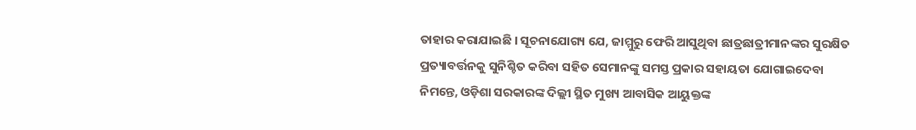ତାହାର କରାଯାଇଛି । ସୂଚନାଯୋଗ୍ୟ ଯେ, ଜାମ୍ମୁରୁ ଫେରି ଆସୁଥିବା ଛାତ୍ରଛାତ୍ରୀମାନଙ୍କର ସୁରକ୍ଷିତ ପ୍ରତ୍ୟାବର୍ତ୍ତନକୁ ସୁନିଶ୍ଚିତ କରିବା ସହିତ ସେମାନଙ୍କୁ ସମସ୍ତ ପ୍ରକାର ସହାୟତା ଯୋଗାଇଦେବା ନିମନ୍ତେ, ଓଡ଼ିଶା ସରକାରଙ୍କ ଦିଲ୍ଲୀ ସ୍ଥିତ ମୁଖ୍ୟ ଆବାସିକ ଆୟୁକ୍ତଙ୍କ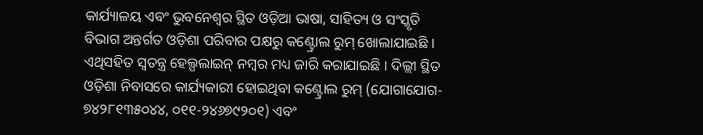କାର୍ଯ୍ୟାଳୟ ଏବଂ ଭୁବନେଶ୍ୱର ସ୍ଥିତ ଓଡ଼ିଆ ଭାଷା, ସାହିତ୍ୟ ଓ ସଂସ୍କୃତି ବିଭାଗ ଅନ୍ତର୍ଗତ ଓଡ଼ିଶା ପରିବାର ପକ୍ଷରୁ କଣ୍ଟ୍ରୋଲ ରୁମ୍ ଖୋଲାଯାଇଛି । ଏଥିସହିତ ସ୍ୱତନ୍ତ୍ର ହେଲ୍ପଲାଇନ୍ ନମ୍ବର ମଧ୍ୟ ଜାରି କରାଯାଇଛି । ଦିଲ୍ଲୀ ସ୍ଥିତ ଓଡ଼ିଶା ନିବାସରେ କାର୍ଯ୍ୟକାରୀ ହୋଇଥିବା କଣ୍ଟ୍ରୋଲ ରୁମ୍ (ଯୋଗାଯୋଗ- ୭୪୨୮୧୩୫୦୪୪, ୦୧୧-୨୪୬୭୯୨୦୧) ଏବଂ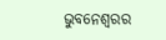ଭୁବନେଶ୍ୱରର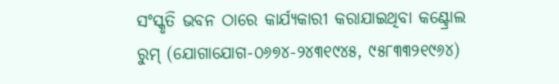ସଂସ୍କୃତି ଭବନ ଠାରେ କାର୍ଯ୍ୟକାରୀ କରାଯାଇଥିବା କଣ୍ଟ୍ରୋଲ ରୁମ୍ (ଯୋଗାଯୋଗ-୦୬୭୪-୨୪୩୧୯୪୫, ୯୫୮୩୩୨୧୯୬୪)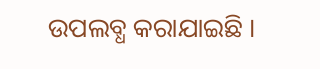ଉପଲବ୍ଧ କରାଯାଇଛି ।